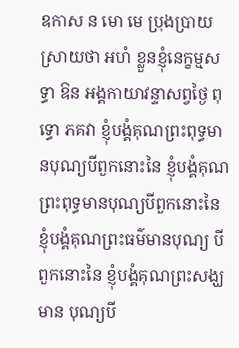ឧកាស ន មោ មេ ប្រុងប្រាយស្រាយថា អហំ ខ្លួនខ្ញុំនេក្ខម្មសទ្ធា ឱន អង្គកាយាវន្ទាសព្វថ្ងៃ ពុទ្ធោ ភគវា ខ្ញុំបង្គំគុណព្រះពុទ្ធមានបុណ្យបីពួកនោះនៃ ខ្ញុំបង្គំគុណព្រះពុទ្ធមានបុណ្យបីពួកនោះនៃ ខ្ញុំបង្គំគុណព្រះធម៌មានបុណ្យ បីពួកនោះនៃ ខ្ញុំបង្គំគុណព្រះសង្ឃមាន បុណ្យបី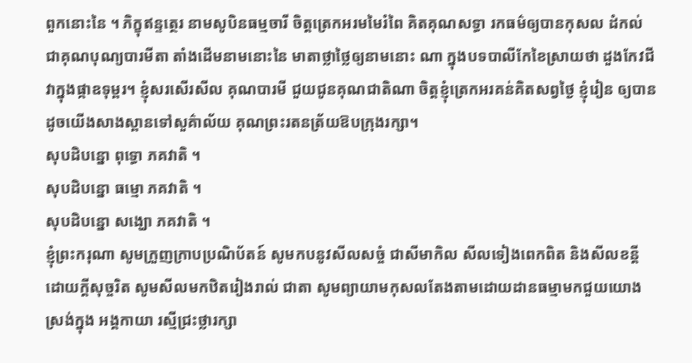ពួកនោះនៃ ។ ភិក្ខុឥន្ទត្ថេរ នាមសូបិនធម្មចារី ចិត្តត្រេកអរមមៃរំពៃ គិតគុណសទ្ធា រកធម៌ឲ្យបានកុសល ដំកល់ជាគុណបុណ្យបារមីតា តាំងដើមនាមនោះនៃ មាតាថ្លាថ្លៃឲ្យនាមនោះ ណា ក្នុងបទបាលីកែខៃស្រាយថា ដួងកែវជីវាក្នុងផ្កាឧទុម្ពរ។ ខ្ញុំសរសើរសីល គុណបារមី ជួយជូនគុណជាតិណា ចិត្តខ្ញុំត្រេកអរគន់គិតសព្វថ្ងៃ ខ្ញុំរៀន ឲ្យបាន ដូចយើងសាងស្ពានទៅសួគ៌ាល័យ គុណព្រះរតនត្រ័យឱបក្រុងរក្សា។
សុបដិបន្នោ ពុទ្ធោ ភគវាតិ ។
សុបដិបន្នោ ធម្មោ ភគវាតិ ។
សុបដិបន្នោ សង្ឃោ ភគវាតិ ។
ខ្ញុំព្រះករុណា សូមក្រួញក្រាបប្រណិប័តន៍ សូមកបនូវសីលសច្ចំ ជាសីមាកិល សីលទៀងពេកពិត និងសីលខន្តី ដោយក្តីសុច្ចរិត សូមសីលមកឋិតរៀងរាល់ ជាតា សូមព្យាយាមកុសលតែងតាមដោយដានធម្មាមកជួយយោងស្រង់ក្នុង អង្គកាយា រស្មីជ្រះថ្លារក្សា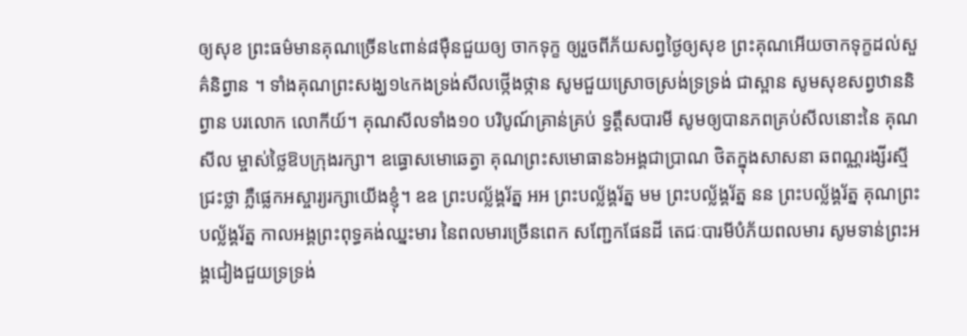ឲ្យសុខ ព្រះធម៌មានគុណច្រើន៤ពាន់៨ម៉ឺនជួយឲ្យ ចាកទុក្ខ ឲ្យរួចពីភ័យសព្វថ្ងៃឲ្យសុខ ព្រះគុណអើយចាកទុក្ខដល់សួគ៌និព្វាន ។ ទាំងគុណព្រះសង្ឃ១៤កងទ្រង់សីលថ្កើងថ្កាន សូមជួយស្រោចស្រង់ទ្រទ្រង់ ជាស្ពាន សូមសុខសព្វឋាននិព្វាន បរលោក លោកីយ៍។ គុណសីលទាំង១០ បរិបូណ៍គ្រាន់គ្រប់ ទ្វត្តឹសបារមី សូមឲ្យបានភពគ្រប់សីលនោះនៃ គុណសីល ម្ចាស់ថ្លៃឱបក្រុងរក្សា។ ឧធ្ធោសមោឆេត្វា គុណព្រះសមោធាន៦អង្គជាប្រាណ ថិតក្នុងសាសនា ឆពណ្ណរង្សីរស្មីជ្រះថ្លា ភ្លឺផ្លេកអស្ចារ្យរក្សាយើងខ្ញុំ។ ឧឧ ព្រះបល្ល័ង្គរ័ត្ន អអ ព្រះបល្ល័ង្គរ័ត្ន មម ព្រះបល្ល័ង្គរ័ត្ន នន ព្រះបល្ល័ង្គរ័ត្ន គុណព្រះបល្ល័ង្គរ័ត្ន កាលអង្គព្រះពុទ្ធគង់ឈ្នះមារ នៃពលមារច្រើនពេក សញ្ជែកផែនដី តេជៈបារមីបំភ័យពលមារ សូមទាន់ព្រះអង្គជៀងជួយទ្រទ្រង់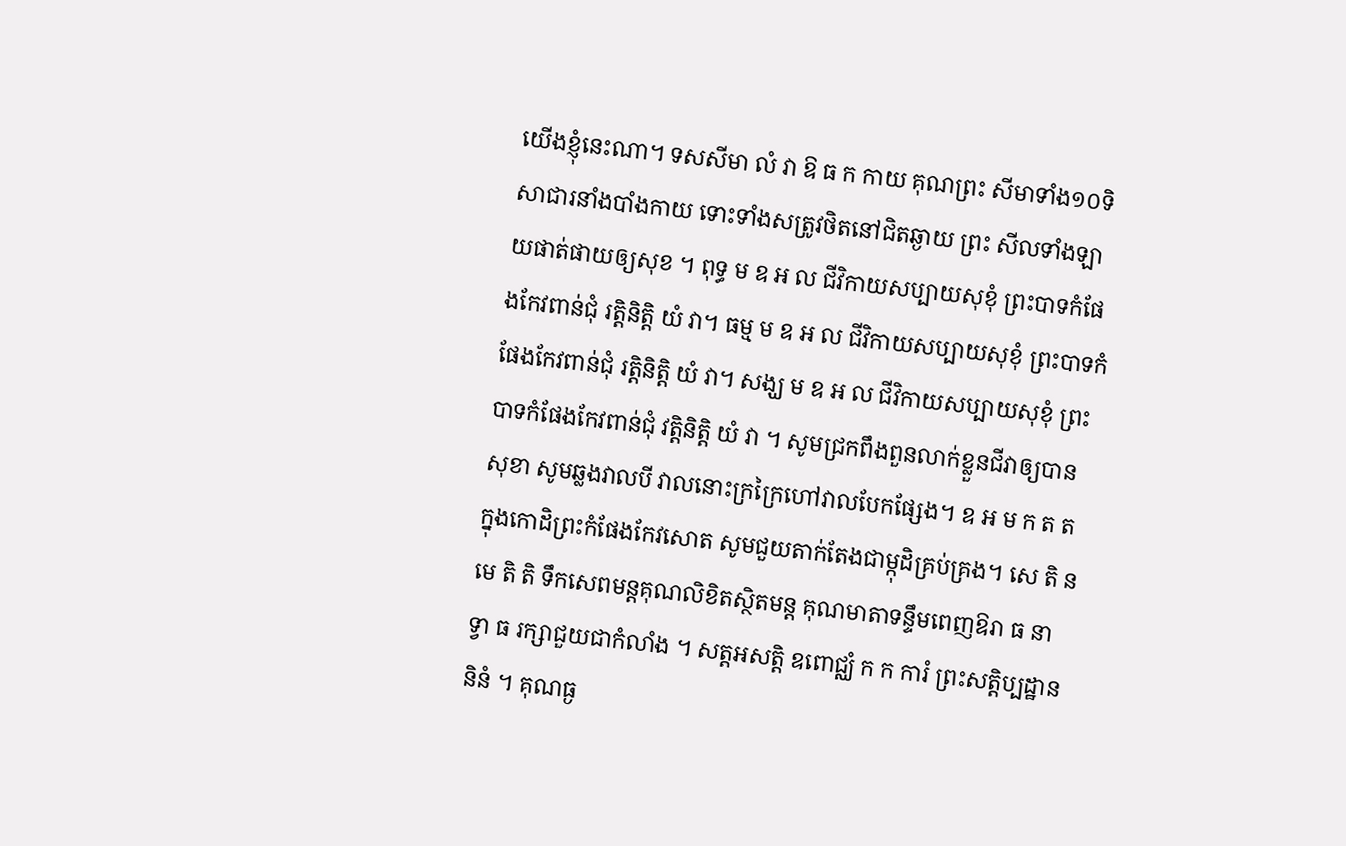យើងខ្ញុំនេះណា។ ទសសីមា លំ វា ឱ ធ ក កាយ គុណព្រះ សីមាទាំង១០ទិសាជារនាំងបាំងកាយ ទោះទាំងសត្រូវថិតនៅជិតឆ្ងាយ ព្រះ សីលទាំងឡាយផាត់ផាយឲ្យសុខ ។ ពុទ្ធ ម ឧ អ ល ជីវិកាយសប្បាយសុខុំ ព្រះបាទកំផែងកែវពាន់ជុំ រត្តិនិត្តិ យំ វា។ ធម្ម ម ឧ អ ល ជីវិកាយសប្បាយសុខុំ ព្រះបាទកំផែងកែវពាន់ជុំ រត្តិនិត្តិ យំ វា។ សង្ឃ ម ឧ អ ល ជីវិកាយសប្បាយសុខុំ ព្រះបាទកំផែងកែវពាន់ជុំ វត្តិនិត្តិ យំ វា ។ សូមជ្រកពឹងពួនលាក់ខ្លួនជីវាឲ្យបានសុខា សូមឆ្លងវាលបី វាលនោះក្រក្រៃហៅវាលបែកផ្សែង។ ឧ អ ម ក ត ត ក្នុងកោដិព្រះកំផែងកែវសោត សូមជួយតាក់តែងជាម្កុដិគ្រប់គ្រង។ សេ តិ ន មេ តិ តិ ទឹកសេពមន្តគុណលិខិតស្ថិតមន្ត គុណមាតាទន្ទឹមពេញឱរា ធ នា ទ្វា ធ រក្សាជួយជាកំលាំង ។ សត្តអសត្តិ ឧពោជ្ឈំ ក ក ការំ ព្រះសត្តិប្បដ្ឋាន និនំ ។ គុណធ្ង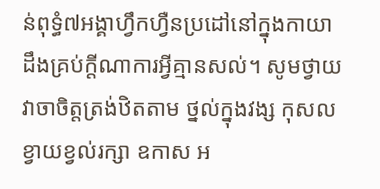ន់ពុទ្ធំ៧អង្គាហ្វឹកហ្វឺនប្រដៅនៅក្នុងកាយា ដឹងគ្រប់ក្តីណាការអ្វីគ្មានសល់។ សូមថ្វាយវាចាចិត្តត្រង់ឋិតតាម ថ្នល់ក្នុងវង្ស កុសលខ្វាយខ្វល់រក្សា ឧកាស អ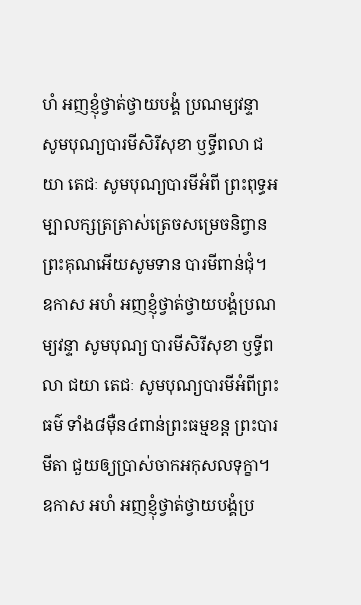ហំ អញខ្ញុំថ្វាត់ថ្វាយបង្គំ ប្រណម្យវន្ទា សូមបុណ្យបារមីសិរីសុខា ឫទ្ធីពលា ជយា តេជៈ សូមបុណ្យបារមីអំពី ព្រះពុទ្ធអម្បាលក្សត្រត្រាស់ត្រេចសម្រេចនិព្វាន ព្រះគុណអើយសូមទាន បារមីពាន់ជុំ។ ឧកាស អហំ អញខ្ញុំថ្វាត់ថ្វាយបង្គំប្រណម្យវន្ទា សូមបុណ្យ បារមីសិរីសុខា ឫទ្ធីពលា ជយា តេជៈ សូមបុណ្យបារមីអំពីព្រះធម៌ ទាំង៨ម៉ឺន៤ពាន់ព្រះធម្មខន្ត ព្រះបារមីតា ជួយឲ្យប្រាស់ចាកអកុសលទុក្ខា។ ឧកាស អហំ អញខ្ញុំថ្វាត់ថ្វាយបង្គំប្រ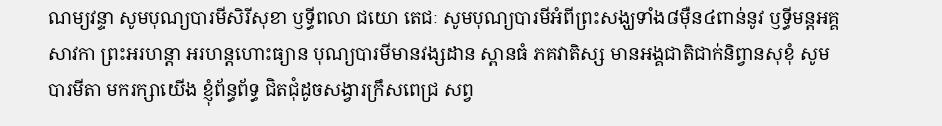ណម្យវន្ទា សូមបុណ្យបារមីសិរីសុខា ឫទ្ធីពលា ជយោ តេជៈ សូមបុណ្យបារមីអំពីព្រះសង្ឃទាំង៨ម៉ឺន៤ពាន់នូវ ឫទ្ធីមន្តអគ្គសាវកា ព្រះអរហន្តា អរហន្តហោះធ្យាន បុណ្យបារមីមានវង្សដាន ស្ពានធំ ភគវាតិស្ស មានអង្គជាតិជាក់និព្វានសុខុំ សូមបារមីតា មករក្សាយើង ខ្ញុំព័ន្ធព័ទ្ធ ជិតជុំដូចសង្វារក្រឹសពេជ្រ សព្វ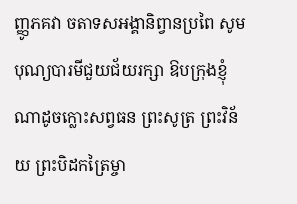ញ្ញូភគវា ចតាទសអង្គានិព្វានប្រពៃ សូមបុណ្យបារមីជួយជ័យរក្សា ឱបក្រុងខ្ញុំណាដូចក្លោះសព្វធន ព្រះសូត្រ ព្រះវិន័យ ព្រះបិដកត្រៃម្ចា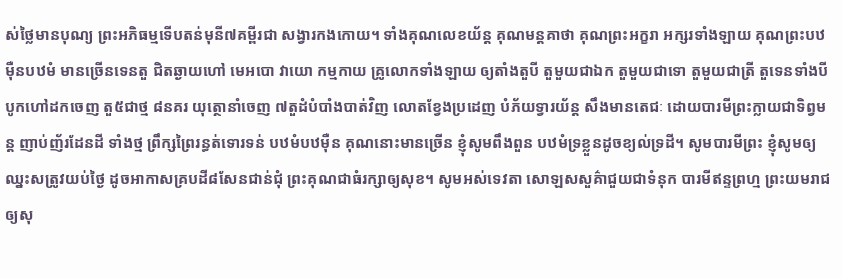ស់ថ្លៃមានបុណ្យ ព្រះអភិធម្មទើបតន់មុនី៧គម្ពីរជា សង្វារកងកោយ។ ទាំងគុណលេខយ័ន្ត គុណមន្តគាថា គុណព្រះអក្ខរា អក្សរទាំងឡាយ គុណព្រះបឋម៉ឺនបឋមំ មានច្រើនទេនតួ ជិតឆ្ងាយហៅ មេអបោ វាយោ កម្មកាយ គ្រូលោកទាំងឡាយ ឲ្យតាំងតួបី តួមួយជាឯក តួមួយជាទោ តួមួយជាត្រី តួទេនទាំងបីបូកហៅដកចេញ តួ៥ជាថ្ម ៨នគរ យុត្ថោនាំចេញ ៧តួដំបំបាំងបាត់វិញ លោតខ្វែងប្រដេញ បំភ័យទ្វារយ័ន្ត សឹងមានតេជៈ ដោយបារមីព្រះក្លាយជាទិព្វមន្ត ញាប់ញ័រដែនដី ទាំងថ្ម ព្រឹក្សព្រៃរន្ធត់ទោរទន់ បឋមំបឋម៉ឺន គុណនោះមានច្រើន ខ្ញុំសូមពឹងពួន បឋមំទ្រខ្លួនដូចខ្យល់ទ្រដី។ សូមបារមីព្រះ ខ្ញុំសូមឲ្យឈ្នះសត្រូវយប់ថ្ងៃ ដូចអាកាសគ្របដី៨សែនជាន់ជុំ ព្រះគុណជាធំរក្សាឲ្យសុខ។ សូមអស់ទេវតា សោឡសសួគ៌ាជួយជាទំនុក បារមីឥន្ទព្រហ្ម ព្រះយមរាជឲ្យសុ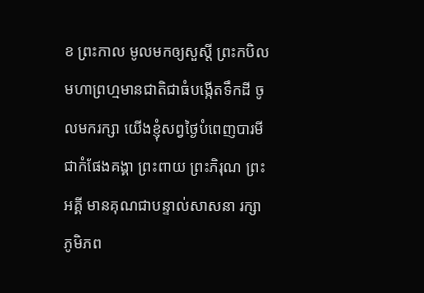ខ ព្រះកាល មូលមកឲ្យសួស្តី ព្រះកបិលមហាព្រហ្មមានជាតិជាធំបង្កើតទឹកដី ចូលមករក្សា យើងខ្ញុំសព្វថ្ងៃបំពេញបារមីជាកំផែងគង្គា ព្រះពាយ ព្រះភិរុណ ព្រះអគ្គី មានគុណជាបន្ទាល់សាសនា រក្សាភូមិភព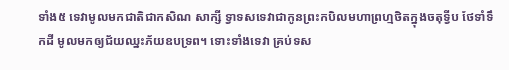ទាំង៥ ទេវាមូលមកជាតិជាកសិណ សាក្សី ទ្វាទសទេវាជាកូនព្រះកបិលមហាព្រហ្មថិតក្នុងចតុទ្វីប ថែទាំទឹកដី មូលមកឲ្យជ័យឈ្នះភ័យឧបទ្រព។ ទោះទាំងទេវា គ្រប់ទស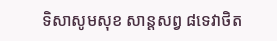ទិសាសូមសុខ សាន្តសព្វ ៨ទេវាថិត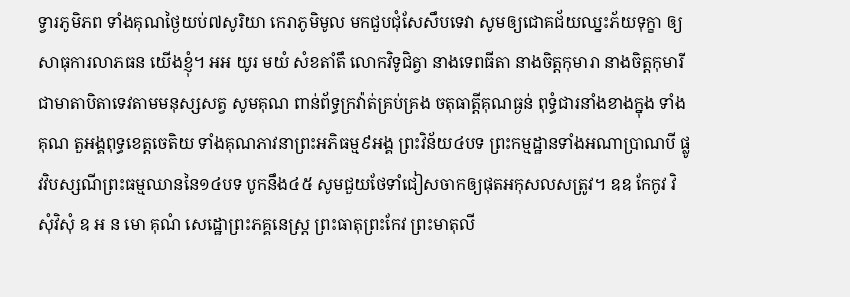ទ្វារភូមិភព ទាំងគុណថ្ងៃយប់៧សូរិយា កេរាភូមិមូល មកជួបជុំសែសឹបទេវា សូមឲ្យជោគជ័យឈ្នះភ័យទុក្ខា ឲ្យសាធុការលាភធន យើងខ្ញុំ។ អអ យូរ មយំ សំខតាំតឹ លោកវិទូជិត្វា នាងទេពធីតា នាងចិត្តកុមារា នាងចិត្តកុមារី ជាមាតាបិតាទេវតាមមនុស្សសត្វ សូមគុណ ពាន់ព័ទ្ធក្រវ៉ាត់គ្រប់គ្រង ចតុធាត្តីគុណធ្ងន់ ពុទ្ធំជារនាំងខាងក្នុង ទាំងគុណ តួអង្គពុទ្ធខេត្តចេតិយ ទាំងគុណភាវនាព្រះអភិធម្ម៩អង្គ ព្រះវិន័យ៤បទ ព្រះកម្មដ្ឋានទាំងអណាប្រាណបី ផ្លូវវិបស្សណីព្រះធម្មឈាននៃ១៤បទ បូកនឹង៤៥ សូមជួយថែទាំជៀសចាកឲ្យផុតអកុសលសត្រូវ។ ឧឧ កែកូវ វិសុំវិសុំ ឧ អ ន មោ គុណំ សេដ្ឋោព្រះភគ្គនេស្ត្រ ព្រះធាតុព្រះកែវ ព្រះមាតុលី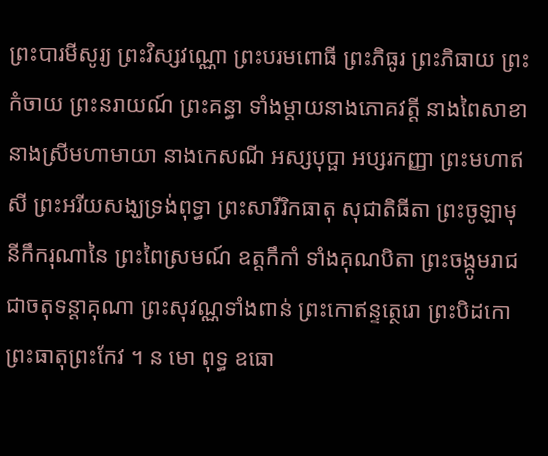ព្រះបារមីសូរ្យ ព្រះវិស្សវណ្ណោ ព្រះបរមពោធី ព្រះភិធូរ ព្រះភិធាយ ព្រះកំចាយ ព្រះនរាយណ៍ ព្រះគន្ធា ទាំងម្តាយនាងភោគវត្តី នាងពៃសាខា នាងស្រីមហាមាយា នាងកេសណី អស្សបុប្ផា អប្សរកញ្ញា ព្រះមហាឥសី ព្រះអរីយសង្ឃទ្រង់ពុទ្ធា ព្រះសារីរិកធាតុ សុជាតិធីតា ព្រះចូឡាមុនីកឹករុណានៃ ព្រះពៃស្រមណ៍ ឧត្តកឹកាំ ទាំងគុណបិតា ព្រះចង្កូមរាជជាចតុទន្តាគុណា ព្រះសុវណ្ណទាំងពាន់ ព្រះកោឥន្ទត្ថេរោ ព្រះបិដកោ ព្រះធាតុព្រះកែវ ។ ន មោ ពុទ្ធ ឧធោ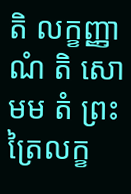តិ លក្ខញ្ញាណំ តិ សោ មម តំ ព្រះត្រៃលក្ខ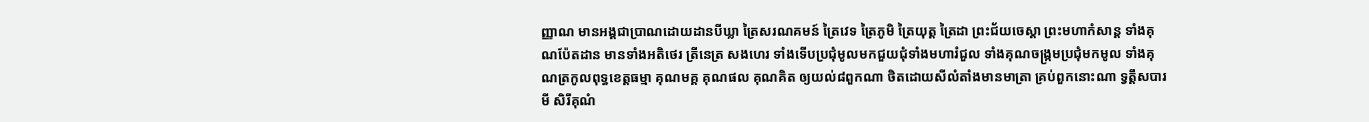ញ្ញាណ មានអង្គជាប្រាណដោយដានបីឃ្លា ត្រៃសរណគមន៍ ត្រៃវេទ ត្រៃភូមិ ត្រៃយុត្ត ត្រៃដា ព្រះជ័យចេស្តា ព្រះមហាកំសាន្ត ទាំងគុណប៉ែតដាន មានទាំងអតិថេរ ត្រីនេត្រ សងហេរ ទាំងទើបប្រជុំមូលមកជួយជុំទាំងមហារំជួល ទាំងគុណចង្រ្កមប្រជុំមកមូល ទាំងគុណត្រកូលពុទ្ធខេត្តធម្មា គុណមគ្គ គុណផល គុណគិត ឲ្យយល់៨ពួកណា ថិតដោយសីលំតាំងមានមាត្រា គ្រប់ពួកនោះណា ទ្វត្តឹសបារមី សិរីគុណំ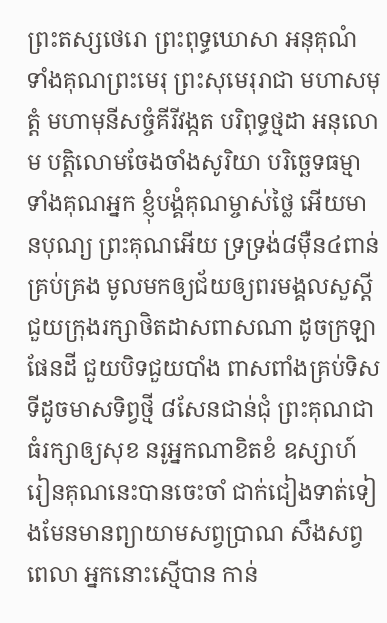ព្រះតស្សថេរោ ព្រះពុទ្ធឃោសា អនុគុណំ ទាំងគុណព្រះមេរុ ព្រះសុមេរុរាជា មហាសមុត្តំ មហាមុនីសច្ចំគីរីវង្កត បរិពុទ្ធថ្មដា អនុលោម បត្តិលោមចែងចាំងសូរិយា បរិច្ឆេទធម្មា ទាំងគុណអ្នក ខ្ញុំបង្គំគុណម្ចាស់ថ្លៃ អើយមានបុណ្យ ព្រះគុណអើយ ទ្រទ្រង់៨ម៉ឺន៤ពាន់ គ្រប់គ្រង មូលមកឲ្យជ័យឲ្យពរមង្គលសួស្តី ជួយក្រុងរក្សាថិតដាសពាសណា ដូចក្រឡាផែនដី ជួយបិទជួយបាំង ពាសពាំងគ្រប់ទិសទីដូចមាសទិព្វថ្មី ៨សែនជាន់ជុំ ព្រះគុណជាធំរក្សាឲ្យសុខ នរូអ្នកណាខិតខំ ឧស្សាហ៍ រៀនគុណនេះបានចេះចាំ ជាក់ជៀងទាត់ទៀងមែនមានព្យាយាមសព្វប្រាណ សឹងសព្វពេលា អ្នកនោះស្មើបាន កាន់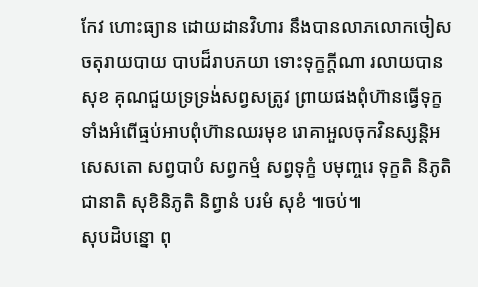កែវ ហោះធ្យាន ដោយដានវិហារ នឹងបានលាភលោកចៀសចតុរាយបាយ បាបដ៏រាបភយា ទោះទុក្ខក្តីណា រលាយបានសុខ គុណជួយទ្រទ្រង់សព្វសត្រូវ ព្រាយផងពុំហ៊ានធ្វើទុក្ខ ទាំងអំពើធ្មប់អាបពុំហ៊ានឈរមុខ រោគាអួលចុកវិនស្សន្តិអសេសតោ សព្វបាបំ សព្វកម្មំ សព្វទុក្ខំ បមុញ្ចរេ ទុក្ខតិ និភូតិ ជានាតិ សុខិនិភូតិ និព្វានំ បរមំ សុខំ ៕ចប់៕
សុបដិបន្នោ ពុ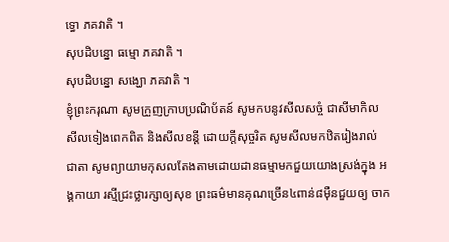ទ្ធោ ភគវាតិ ។
សុបដិបន្នោ ធម្មោ ភគវាតិ ។
សុបដិបន្នោ សង្ឃោ ភគវាតិ ។
ខ្ញុំព្រះករុណា សូមក្រួញក្រាបប្រណិប័តន៍ សូមកបនូវសីលសច្ចំ ជាសីមាកិល សីលទៀងពេកពិត និងសីលខន្តី ដោយក្តីសុច្ចរិត សូមសីលមកឋិតរៀងរាល់ ជាតា សូមព្យាយាមកុសលតែងតាមដោយដានធម្មាមកជួយយោងស្រង់ក្នុង អង្គកាយា រស្មីជ្រះថ្លារក្សាឲ្យសុខ ព្រះធម៌មានគុណច្រើន៤ពាន់៨ម៉ឺនជួយឲ្យ ចាក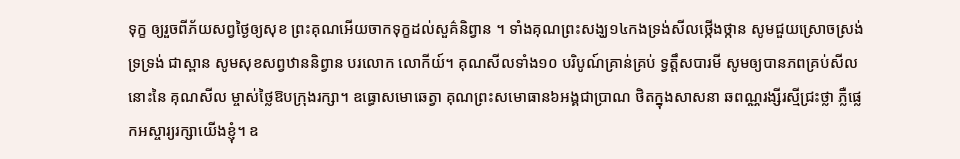ទុក្ខ ឲ្យរួចពីភ័យសព្វថ្ងៃឲ្យសុខ ព្រះគុណអើយចាកទុក្ខដល់សួគ៌និព្វាន ។ ទាំងគុណព្រះសង្ឃ១៤កងទ្រង់សីលថ្កើងថ្កាន សូមជួយស្រោចស្រង់ទ្រទ្រង់ ជាស្ពាន សូមសុខសព្វឋាននិព្វាន បរលោក លោកីយ៍។ គុណសីលទាំង១០ បរិបូណ៍គ្រាន់គ្រប់ ទ្វត្តឹសបារមី សូមឲ្យបានភពគ្រប់សីលនោះនៃ គុណសីល ម្ចាស់ថ្លៃឱបក្រុងរក្សា។ ឧធ្ធោសមោឆេត្វា គុណព្រះសមោធាន៦អង្គជាប្រាណ ថិតក្នុងសាសនា ឆពណ្ណរង្សីរស្មីជ្រះថ្លា ភ្លឺផ្លេកអស្ចារ្យរក្សាយើងខ្ញុំ។ ឧ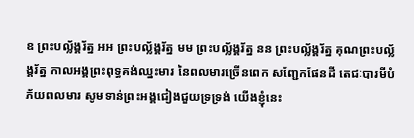ឧ ព្រះបល្ល័ង្គរ័ត្ន អអ ព្រះបល្ល័ង្គរ័ត្ន មម ព្រះបល្ល័ង្គរ័ត្ន នន ព្រះបល្ល័ង្គរ័ត្ន គុណព្រះបល្ល័ង្គរ័ត្ន កាលអង្គព្រះពុទ្ធគង់ឈ្នះមារ នៃពលមារច្រើនពេក សញ្ជែកផែនដី តេជៈបារមីបំភ័យពលមារ សូមទាន់ព្រះអង្គជៀងជួយទ្រទ្រង់ យើងខ្ញុំនេះ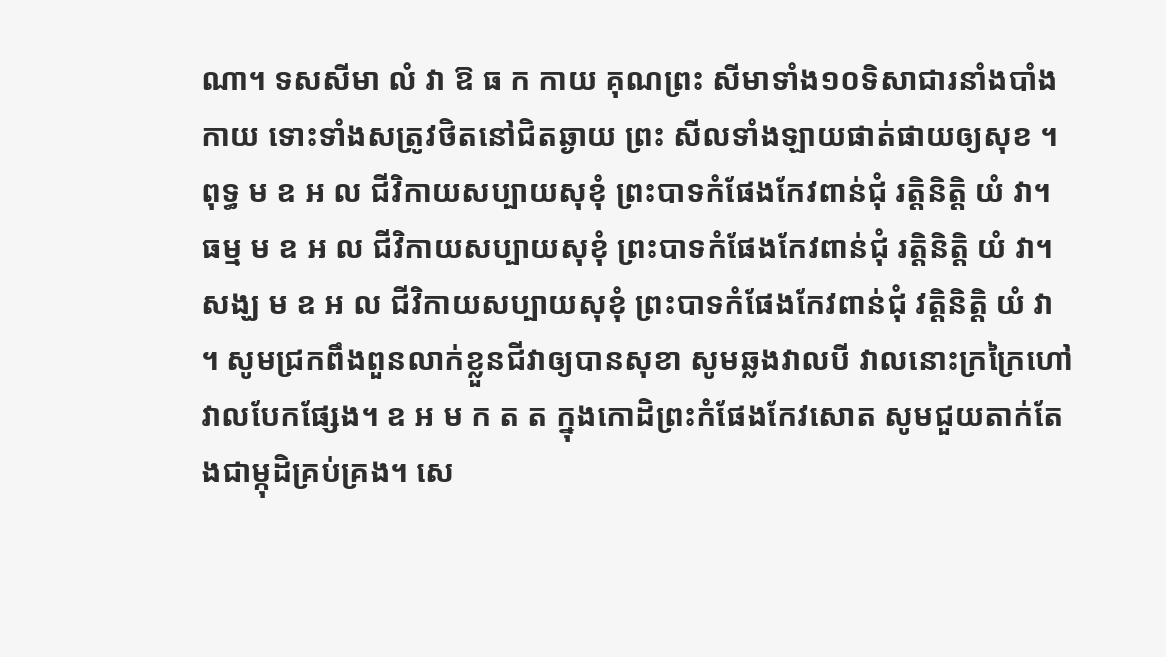ណា។ ទសសីមា លំ វា ឱ ធ ក កាយ គុណព្រះ សីមាទាំង១០ទិសាជារនាំងបាំងកាយ ទោះទាំងសត្រូវថិតនៅជិតឆ្ងាយ ព្រះ សីលទាំងឡាយផាត់ផាយឲ្យសុខ ។ ពុទ្ធ ម ឧ អ ល ជីវិកាយសប្បាយសុខុំ ព្រះបាទកំផែងកែវពាន់ជុំ រត្តិនិត្តិ យំ វា។ ធម្ម ម ឧ អ ល ជីវិកាយសប្បាយសុខុំ ព្រះបាទកំផែងកែវពាន់ជុំ រត្តិនិត្តិ យំ វា។ សង្ឃ ម ឧ អ ល ជីវិកាយសប្បាយសុខុំ ព្រះបាទកំផែងកែវពាន់ជុំ វត្តិនិត្តិ យំ វា ។ សូមជ្រកពឹងពួនលាក់ខ្លួនជីវាឲ្យបានសុខា សូមឆ្លងវាលបី វាលនោះក្រក្រៃហៅវាលបែកផ្សែង។ ឧ អ ម ក ត ត ក្នុងកោដិព្រះកំផែងកែវសោត សូមជួយតាក់តែងជាម្កុដិគ្រប់គ្រង។ សេ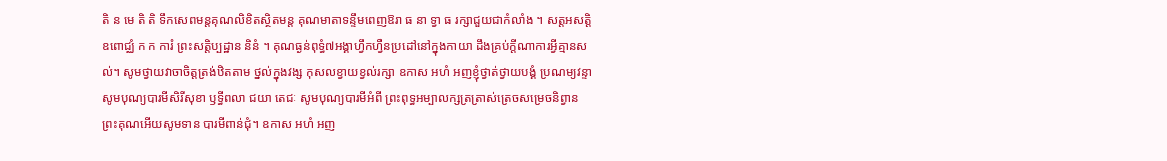តិ ន មេ តិ តិ ទឹកសេពមន្តគុណលិខិតស្ថិតមន្ត គុណមាតាទន្ទឹមពេញឱរា ធ នា ទ្វា ធ រក្សាជួយជាកំលាំង ។ សត្តអសត្តិ ឧពោជ្ឈំ ក ក ការំ ព្រះសត្តិប្បដ្ឋាន និនំ ។ គុណធ្ងន់ពុទ្ធំ៧អង្គាហ្វឹកហ្វឺនប្រដៅនៅក្នុងកាយា ដឹងគ្រប់ក្តីណាការអ្វីគ្មានសល់។ សូមថ្វាយវាចាចិត្តត្រង់ឋិតតាម ថ្នល់ក្នុងវង្ស កុសលខ្វាយខ្វល់រក្សា ឧកាស អហំ អញខ្ញុំថ្វាត់ថ្វាយបង្គំ ប្រណម្យវន្ទា សូមបុណ្យបារមីសិរីសុខា ឫទ្ធីពលា ជយា តេជៈ សូមបុណ្យបារមីអំពី ព្រះពុទ្ធអម្បាលក្សត្រត្រាស់ត្រេចសម្រេចនិព្វាន ព្រះគុណអើយសូមទាន បារមីពាន់ជុំ។ ឧកាស អហំ អញ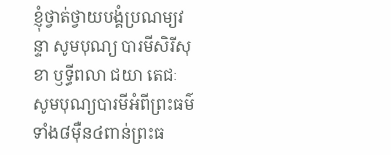ខ្ញុំថ្វាត់ថ្វាយបង្គំប្រណម្យវន្ទា សូមបុណ្យ បារមីសិរីសុខា ឫទ្ធីពលា ជយា តេជៈ សូមបុណ្យបារមីអំពីព្រះធម៌ ទាំង៨ម៉ឺន៤ពាន់ព្រះធ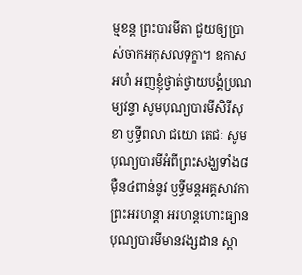ម្មខន្ត ព្រះបារមីតា ជួយឲ្យប្រាស់ចាកអកុសលទុក្ខា។ ឧកាស អហំ អញខ្ញុំថ្វាត់ថ្វាយបង្គំប្រណម្យវន្ទា សូមបុណ្យបារមីសិរីសុខា ឫទ្ធីពលា ជយោ តេជៈ សូមបុណ្យបារមីអំពីព្រះសង្ឃទាំង៨ម៉ឺន៤ពាន់នូវ ឫទ្ធីមន្តអគ្គសាវកា ព្រះអរហន្តា អរហន្តហោះធ្យាន បុណ្យបារមីមានវង្សដាន ស្ពា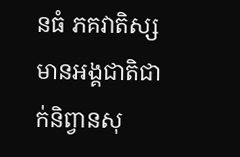នធំ ភគវាតិស្ស មានអង្គជាតិជាក់និព្វានសុ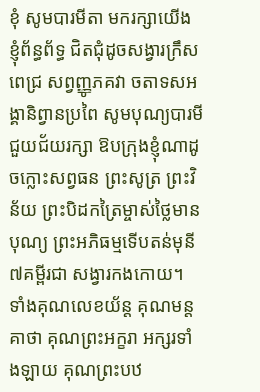ខុំ សូមបារមីតា មករក្សាយើង ខ្ញុំព័ន្ធព័ទ្ធ ជិតជុំដូចសង្វារក្រឹសពេជ្រ សព្វញ្ញូភគវា ចតាទសអង្គានិព្វានប្រពៃ សូមបុណ្យបារមីជួយជ័យរក្សា ឱបក្រុងខ្ញុំណាដូចក្លោះសព្វធន ព្រះសូត្រ ព្រះវិន័យ ព្រះបិដកត្រៃម្ចាស់ថ្លៃមានបុណ្យ ព្រះអភិធម្មទើបតន់មុនី៧គម្ពីរជា សង្វារកងកោយ។ ទាំងគុណលេខយ័ន្ត គុណមន្តគាថា គុណព្រះអក្ខរា អក្សរទាំងឡាយ គុណព្រះបឋ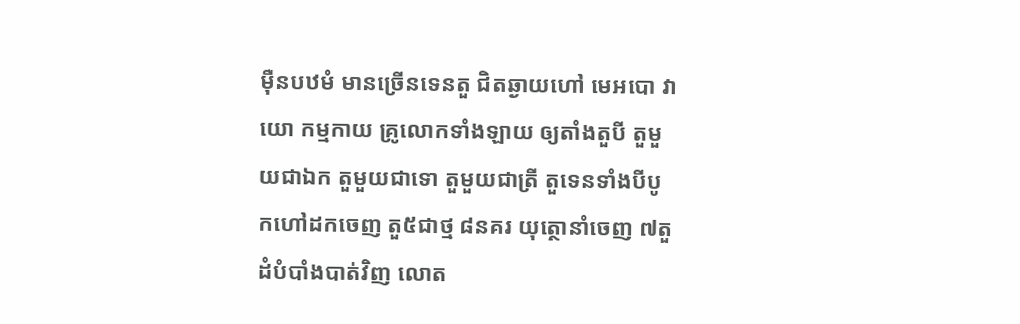ម៉ឺនបឋមំ មានច្រើនទេនតួ ជិតឆ្ងាយហៅ មេអបោ វាយោ កម្មកាយ គ្រូលោកទាំងឡាយ ឲ្យតាំងតួបី តួមួយជាឯក តួមួយជាទោ តួមួយជាត្រី តួទេនទាំងបីបូកហៅដកចេញ តួ៥ជាថ្ម ៨នគរ យុត្ថោនាំចេញ ៧តួដំបំបាំងបាត់វិញ លោត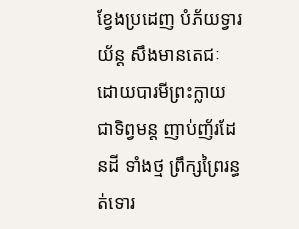ខ្វែងប្រដេញ បំភ័យទ្វារយ័ន្ត សឹងមានតេជៈ ដោយបារមីព្រះក្លាយជាទិព្វមន្ត ញាប់ញ័រដែនដី ទាំងថ្ម ព្រឹក្សព្រៃរន្ធត់ទោរ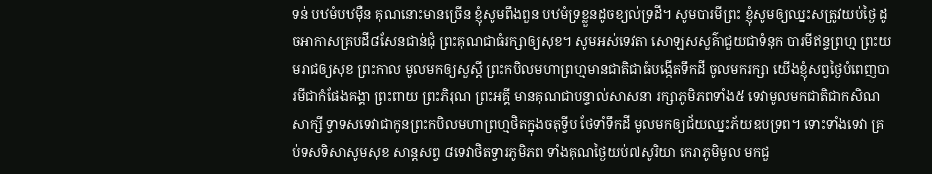ទន់ បឋមំបឋម៉ឺន គុណនោះមានច្រើន ខ្ញុំសូមពឹងពួន បឋមំទ្រខ្លួនដូចខ្យល់ទ្រដី។ សូមបារមីព្រះ ខ្ញុំសូមឲ្យឈ្នះសត្រូវយប់ថ្ងៃ ដូចអាកាសគ្របដី៨សែនជាន់ជុំ ព្រះគុណជាធំរក្សាឲ្យសុខ។ សូមអស់ទេវតា សោឡសសួគ៌ាជួយជាទំនុក បារមីឥន្ទព្រហ្ម ព្រះយមរាជឲ្យសុខ ព្រះកាល មូលមកឲ្យសួស្តី ព្រះកបិលមហាព្រហ្មមានជាតិជាធំបង្កើតទឹកដី ចូលមករក្សា យើងខ្ញុំសព្វថ្ងៃបំពេញបារមីជាកំផែងគង្គា ព្រះពាយ ព្រះភិរុណ ព្រះអគ្គី មានគុណជាបន្ទាល់សាសនា រក្សាភូមិភពទាំង៥ ទេវាមូលមកជាតិជាកសិណ សាក្សី ទ្វាទសទេវាជាកូនព្រះកបិលមហាព្រហ្មថិតក្នុងចតុទ្វីប ថែទាំទឹកដី មូលមកឲ្យជ័យឈ្នះភ័យឧបទ្រព។ ទោះទាំងទេវា គ្រប់ទសទិសាសូមសុខ សាន្តសព្វ ៨ទេវាថិតទ្វារភូមិភព ទាំងគុណថ្ងៃយប់៧សូរិយា កេរាភូមិមូល មកជួ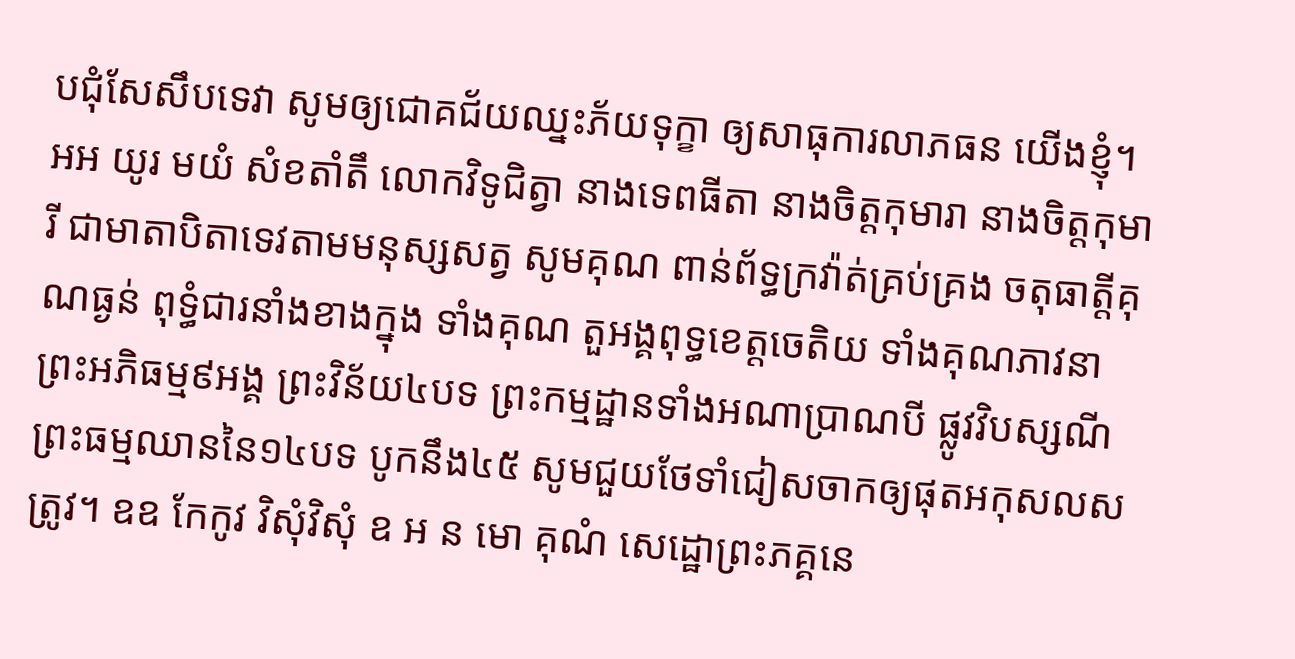បជុំសែសឹបទេវា សូមឲ្យជោគជ័យឈ្នះភ័យទុក្ខា ឲ្យសាធុការលាភធន យើងខ្ញុំ។ អអ យូរ មយំ សំខតាំតឹ លោកវិទូជិត្វា នាងទេពធីតា នាងចិត្តកុមារា នាងចិត្តកុមារី ជាមាតាបិតាទេវតាមមនុស្សសត្វ សូមគុណ ពាន់ព័ទ្ធក្រវ៉ាត់គ្រប់គ្រង ចតុធាត្តីគុណធ្ងន់ ពុទ្ធំជារនាំងខាងក្នុង ទាំងគុណ តួអង្គពុទ្ធខេត្តចេតិយ ទាំងគុណភាវនាព្រះអភិធម្ម៩អង្គ ព្រះវិន័យ៤បទ ព្រះកម្មដ្ឋានទាំងអណាប្រាណបី ផ្លូវវិបស្សណីព្រះធម្មឈាននៃ១៤បទ បូកនឹង៤៥ សូមជួយថែទាំជៀសចាកឲ្យផុតអកុសលសត្រូវ។ ឧឧ កែកូវ វិសុំវិសុំ ឧ អ ន មោ គុណំ សេដ្ឋោព្រះភគ្គនេ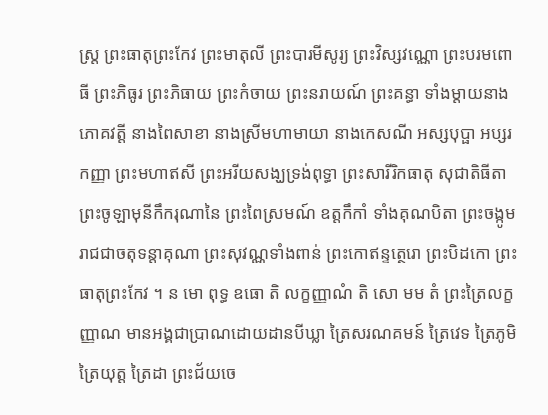ស្ត្រ ព្រះធាតុព្រះកែវ ព្រះមាតុលី ព្រះបារមីសូរ្យ ព្រះវិស្សវណ្ណោ ព្រះបរមពោធី ព្រះភិធូរ ព្រះភិធាយ ព្រះកំចាយ ព្រះនរាយណ៍ ព្រះគន្ធា ទាំងម្តាយនាងភោគវត្តី នាងពៃសាខា នាងស្រីមហាមាយា នាងកេសណី អស្សបុប្ផា អប្សរកញ្ញា ព្រះមហាឥសី ព្រះអរីយសង្ឃទ្រង់ពុទ្ធា ព្រះសារីរិកធាតុ សុជាតិធីតា ព្រះចូឡាមុនីកឹករុណានៃ ព្រះពៃស្រមណ៍ ឧត្តកឹកាំ ទាំងគុណបិតា ព្រះចង្កូមរាជជាចតុទន្តាគុណា ព្រះសុវណ្ណទាំងពាន់ ព្រះកោឥន្ទត្ថេរោ ព្រះបិដកោ ព្រះធាតុព្រះកែវ ។ ន មោ ពុទ្ធ ឧធោ តិ លក្ខញ្ញាណំ តិ សោ មម តំ ព្រះត្រៃលក្ខញ្ញាណ មានអង្គជាប្រាណដោយដានបីឃ្លា ត្រៃសរណគមន៍ ត្រៃវេទ ត្រៃភូមិ ត្រៃយុត្ត ត្រៃដា ព្រះជ័យចេ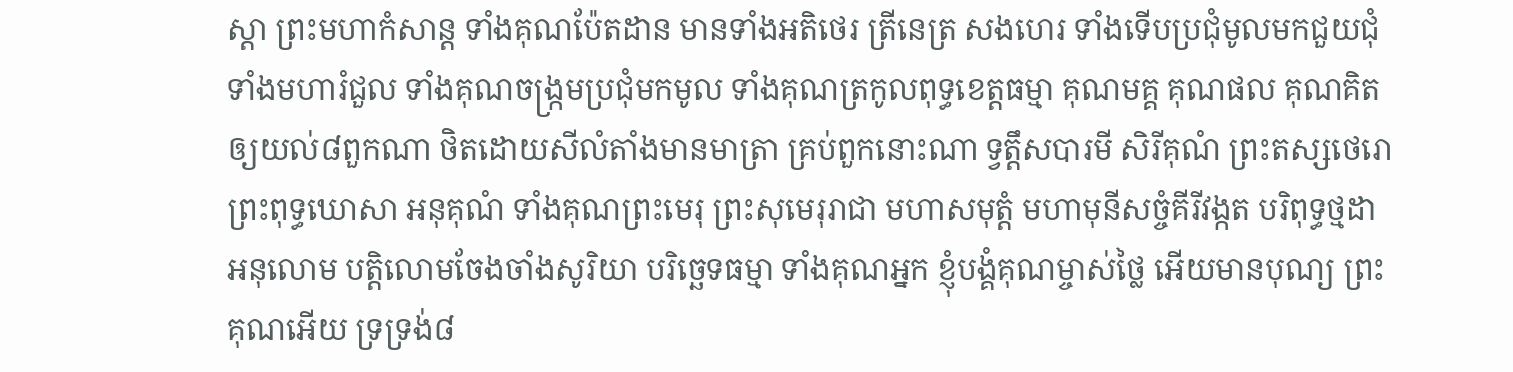ស្តា ព្រះមហាកំសាន្ត ទាំងគុណប៉ែតដាន មានទាំងអតិថេរ ត្រីនេត្រ សងហេរ ទាំងទើបប្រជុំមូលមកជួយជុំទាំងមហារំជួល ទាំងគុណចង្រ្កមប្រជុំមកមូល ទាំងគុណត្រកូលពុទ្ធខេត្តធម្មា គុណមគ្គ គុណផល គុណគិត ឲ្យយល់៨ពួកណា ថិតដោយសីលំតាំងមានមាត្រា គ្រប់ពួកនោះណា ទ្វត្តឹសបារមី សិរីគុណំ ព្រះតស្សថេរោ ព្រះពុទ្ធឃោសា អនុគុណំ ទាំងគុណព្រះមេរុ ព្រះសុមេរុរាជា មហាសមុត្តំ មហាមុនីសច្ចំគីរីវង្កត បរិពុទ្ធថ្មដា អនុលោម បត្តិលោមចែងចាំងសូរិយា បរិច្ឆេទធម្មា ទាំងគុណអ្នក ខ្ញុំបង្គំគុណម្ចាស់ថ្លៃ អើយមានបុណ្យ ព្រះគុណអើយ ទ្រទ្រង់៨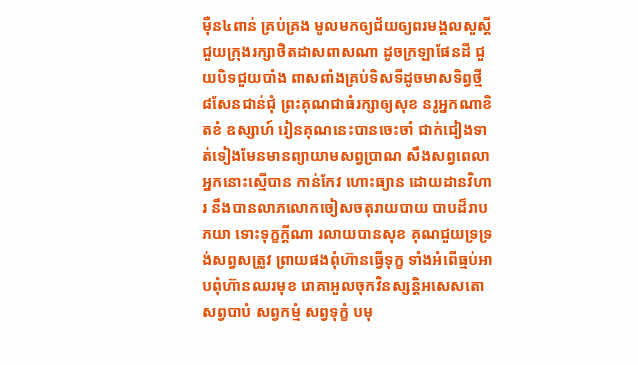ម៉ឺន៤ពាន់ គ្រប់គ្រង មូលមកឲ្យជ័យឲ្យពរមង្គលសួស្តី ជួយក្រុងរក្សាថិតដាសពាសណា ដូចក្រឡាផែនដី ជួយបិទជួយបាំង ពាសពាំងគ្រប់ទិសទីដូចមាសទិព្វថ្មី ៨សែនជាន់ជុំ ព្រះគុណជាធំរក្សាឲ្យសុខ នរូអ្នកណាខិតខំ ឧស្សាហ៍ រៀនគុណនេះបានចេះចាំ ជាក់ជៀងទាត់ទៀងមែនមានព្យាយាមសព្វប្រាណ សឹងសព្វពេលា អ្នកនោះស្មើបាន កាន់កែវ ហោះធ្យាន ដោយដានវិហារ នឹងបានលាភលោកចៀសចតុរាយបាយ បាបដ៏រាបភយា ទោះទុក្ខក្តីណា រលាយបានសុខ គុណជួយទ្រទ្រង់សព្វសត្រូវ ព្រាយផងពុំហ៊ានធ្វើទុក្ខ ទាំងអំពើធ្មប់អាបពុំហ៊ានឈរមុខ រោគាអួលចុកវិនស្សន្តិអសេសតោ សព្វបាបំ សព្វកម្មំ សព្វទុក្ខំ បមុ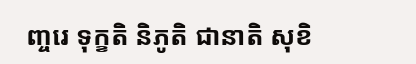ញ្ចរេ ទុក្ខតិ និភូតិ ជានាតិ សុខិ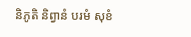និភូតិ និព្វានំ បរមំ សុខំ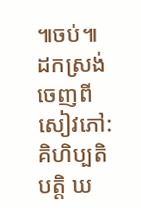៕ចប់៕
ដកស្រង់ចេញពីសៀវភៅ:
គិហិប្បតិបត្តិ ឃ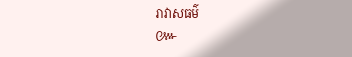រាវាសធម៌
៚